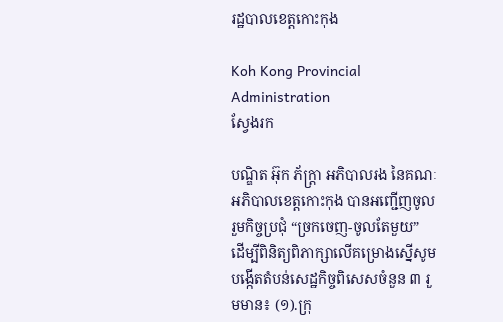រដ្ឋបាលខេត្តកោះកុង

Koh Kong Provincial Administration
ស្វែងរក

បណ្ឌិត អ៊ុក ភ័ក្ត្រា អភិបាលរង នៃគណៈអភិបាលខេត្តកោះកុង បានអញ្ជើញចូលរួមកិច្ចប្រជុំ “ច្រកចេញ-ចូលតែមួយ” ដើម្បីពិនិត្យពិភាក្សាលើគម្រោងស្នើសូមបង្កើតតំបន់សេដ្ឋកិច្ចពិសេសចំនួន ៣ រួមមាន៖ (១).ក្រុ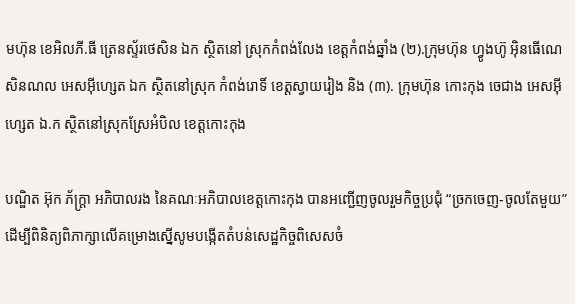មហ៊ុន ខេអិលភី.ធី ត្រេនស្ទ័រថេសិន ឯក ស្ថិតនៅ ស្រុកកំពង់លែង ខេត្តកំពង់ឆ្នាំង (២).ក្រុមហ៊ុន ហ្វូងហ៊ូ អ៊ិនធើណេសិនណល អេសអ៊ីហ្សេត ឯក ស្ថិតនៅស្រុក កំពង់រោទិ៍ ខេត្តស្វាយរៀង និង (៣). ក្រុមហ៊ុន កោះកុង ចេជាង អេសអ៊ីហ្សេត ឯ.ក ស្ថិតនៅស្រុកស្រែអំបិល ខេត្តកោះកុង

បណ្ឌិត អ៊ុក ភ័ក្ត្រា អភិបាលរង នៃគណៈអភិបាលខេត្តកោះកុង បានអញ្ជើញចូលរួមកិច្ចប្រជុំ “ច្រកចេញ-ចូលតែមួយ” ដើម្បីពិនិត្យពិភាក្សាលើគម្រោងស្នើសូមបង្កើតតំបន់សេដ្ឋកិច្ចពិសេសចំ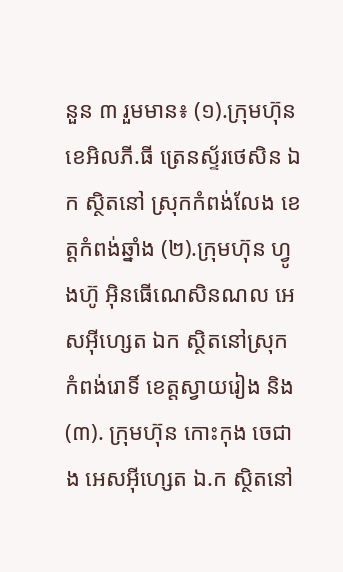នួន ៣ រួមមាន៖ (១).ក្រុមហ៊ុន ខេអិលភី.ធី ត្រេនស្ទ័រថេសិន ឯក ស្ថិតនៅ ស្រុកកំពង់លែង ខេត្តកំពង់ឆ្នាំង (២).ក្រុមហ៊ុន ហ្វូងហ៊ូ អ៊ិនធើណេសិនណល អេសអ៊ីហ្សេត ឯក ស្ថិតនៅស្រុក កំពង់រោទិ៍ ខេត្តស្វាយរៀង និង (៣). ក្រុមហ៊ុន កោះកុង ចេជាង អេសអ៊ីហ្សេត ឯ.ក ស្ថិតនៅ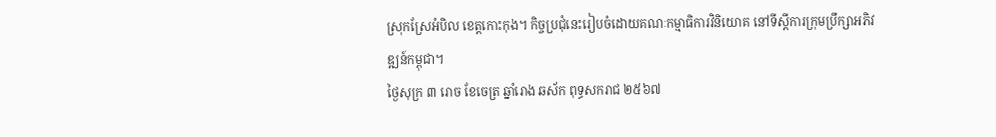ស្រុកស្រែអំបិល ខេត្តកោះកុង។ កិច្ចប្រជុំនេះរៀបចំដោយគណៈកម្មាធិការវិនិយោគ នៅទីស្តីការក្រុមប្រឹក្សាអភិវឌ្ឍន៍កម្ពុជា។
ថ្ងៃសុក្រ ៣ រោច ខែចេត្រ ឆ្នាំរោង ឆស័ក ពុទ្ធសករាជ ២៥៦៧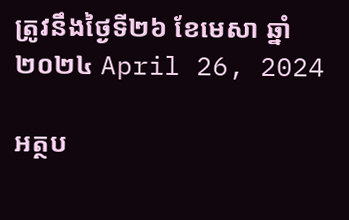ត្រូវនឹងថ្ងៃទី២៦ ខែមេសា ឆ្នាំ២០២៤ April 26, 2024

អត្ថប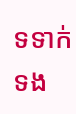ទទាក់ទង